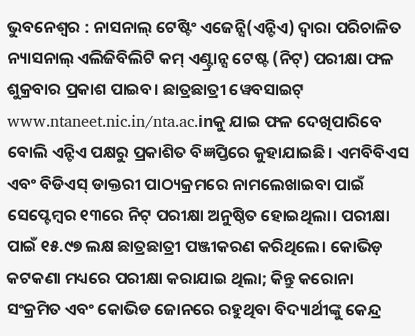ଭୁବନେଶ୍ୱର : ନାସନାଲ୍ ଟେଷ୍ଟିଂ ଏଜେନ୍ସି(ଏନ୍ଟିଏ) ଦ୍ୱାରା ପରିଚାଳିତ ନ୍ୟାସନାଲ୍ ଏଲିଜିବିଲିଟି କମ୍ ଏଣ୍ଟ୍ରାନ୍ସ ଟେଷ୍ଟ (ନିଟ୍) ପରୀକ୍ଷା ଫଳ ଶୁକ୍ରବାର ପ୍ରକାଶ ପାଇବ। ଛାତ୍ରଛାତ୍ରୀ ୱେବସାଇଟ୍ www.ntaneet.nic.in/nta.ac.inକୁ ଯାଇ ଫଳ ଦେଖିପାରିବେ ବୋଲି ଏନ୍ଟିଏ ପକ୍ଷରୁ ପ୍ରକାଶିତ ବିଜ୍ଞପ୍ତିରେ କୁହାଯାଇଛି। ଏମବିବିଏସ ଏବଂ ବିଡିଏସ୍ ଡାକ୍ତରୀ ପାଠ୍ୟକ୍ରମରେ ନାମଲେଖାଇବା ପାଇଁ ସେପ୍ଟେମ୍ବର ୧୩ରେ ନିଟ୍ ପରୀକ୍ଷା ଅନୁଷ୍ଠିତ ହୋଇଥିଲା। ପରୀକ୍ଷା ପାଇଁ ୧୫.୯୭ ଲକ୍ଷ ଛାତ୍ରଛାତ୍ରୀ ପଞ୍ଜୀକରଣ କରିଥିଲେ। କୋଭିଡ଼ କଟକଣା ମଧ୍ୟରେ ପରୀକ୍ଷା କରାଯାଇ ଥିଲା; କିନ୍ତୁ କରୋନା ସଂକ୍ରମିତ ଏବଂ କୋଭିଡ ଜୋନରେ ରହୁଥିବା ବିଦ୍ୟାର୍ଥୀଙ୍କୁ କେନ୍ଦ୍ର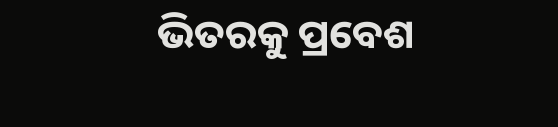ଭିତରକୁ ପ୍ରବେଶ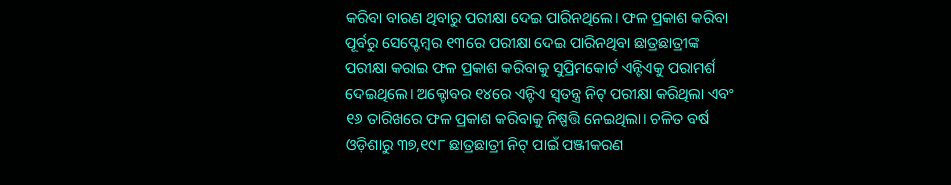କରିବା ବାରଣ ଥିବାରୁ ପରୀକ୍ଷା ଦେଇ ପାରିନଥିଲେ। ଫଳ ପ୍ରକାଶ କରିବା ପୂର୍ବରୁ ସେପ୍ଟେମ୍ବର ୧୩ରେ ପରୀକ୍ଷା ଦେଇ ପାରିନଥିବା ଛାତ୍ରଛାତ୍ରୀଙ୍କ ପରୀକ୍ଷା କରାଇ ଫଳ ପ୍ରକାଶ କରିବାକୁ ସୁପ୍ରିମକୋର୍ଟ ଏନ୍ଟିଏକୁ ପରାମର୍ଶ ଦେଇଥିଲେ। ଅକ୍ଟୋବର ୧୪ରେ ଏନ୍ଟିଏ ସ୍ୱତନ୍ତ୍ର ନିଟ୍ ପରୀକ୍ଷା କରିଥିଲା ଏବଂ ୧୬ ତାରିଖରେ ଫଳ ପ୍ରକାଶ କରିବାକୁ ନିଷ୍ପତ୍ତି ନେଇଥିଲା। ଚଳିତ ବର୍ଷ ଓଡ଼ିଶାରୁ ୩୭,୧୯୮ ଛାତ୍ରଛାତ୍ରୀ ନିଟ୍ ପାଇଁ ପଞ୍ଜୀକରଣ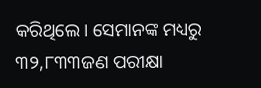କରିଥିଲେ। ସେମାନଙ୍କ ମଧ୍ୟରୁ ୩୨,୮୩୩ଜଣ ପରୀକ୍ଷା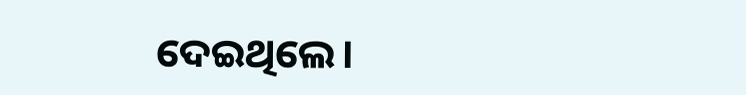ଦେଇଥିଲେ।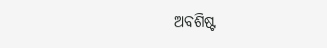ଅବଶିଷ୍ଟ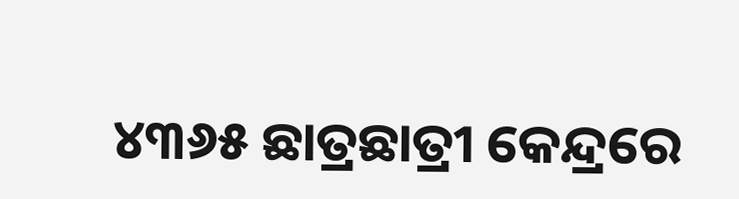୪୩୬୫ ଛାତ୍ରଛାତ୍ରୀ କେନ୍ଦ୍ରରେ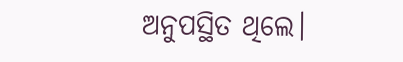ଅନୁପସ୍ଥିତ ଥିଲେ।